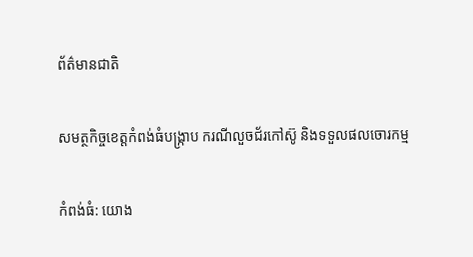ព័ត៌មានជាតិ

សមត្ថកិច្ចខេត្តកំពង់ធំបង្ក្រាប ករណីលួចជ័រកៅស៊ូ និងទទួលផលចោរកម្ម

កំពង់ធំ: យោង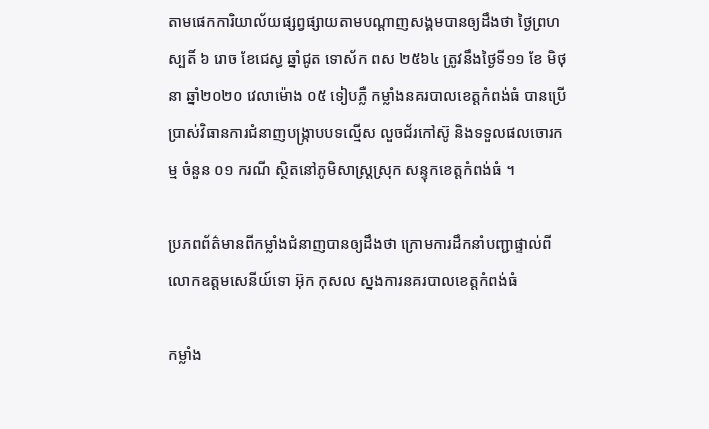តាមផេកការិយាល័យផ្សព្វផ្សាយតាមបណ្តាញសង្គមបានឲ្យដឹងថា ថ្ងៃព្រហស្បតិ៍ ៦ រោច ខែជេស្ធ ឆ្នាំជូត ទោស័ក ពស ២៥៦៤ ត្រូវនឹងថ្ងៃទី១១ ខែ មិថុនា ឆ្នាំ២០២០ វេលាម៉ោង ០៥ ទៀបភ្លឺ កម្លាំងនគរបាលខេត្តកំពង់ធំ បានប្រើប្រាស់វិធានការជំនាញបង្ក្រាបបទល្មើស លួចជ័រកៅស៊ូ និងទទួលផលចោរកម្ម ចំនួន ០១ ករណី ស្ថិតនៅភូមិសាស្ត្រស្រុក សន្ទុកខេត្តកំពង់ធំ ។

ប្រភពព័ត៌មានពីកម្លាំងជំនាញបានឲ្យដឹងថា ក្រោមការដឹកនាំបញ្ជាផ្ទាល់ពីលោកឧត្តមសេនីយ៍ទោ អ៊ុក កុសល ស្នងការនគរបាលខេត្តកំពង់ធំ

កម្លាំង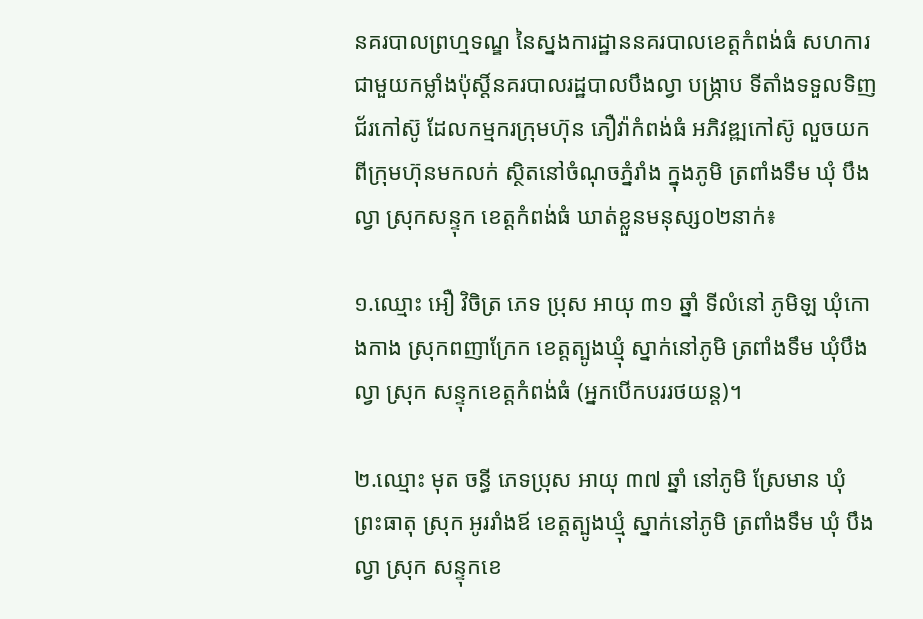នគរបាលព្រហ្មទណ្ឌ នៃស្នងការដ្ឋាននគរបាលខេត្តកំពង់ធំ សហការជាមួយកម្លាំងប៉ុស្តិ៍នគរបាលរដ្ឋបាលបឹងល្វា បង្ក្រាប ទីតាំងទទួលទិញជ័រកៅស៊ូ ដែលកម្មករក្រុមហ៊ុន ភឿវ៉ាកំពង់ធំ អភិវឌ្ឍកៅស៊ូ លួចយកពីក្រុមហ៊ុនមកលក់ ស្ថិតនៅចំណុចភ្នំរាំង ក្នុងភូមិ ត្រពាំងទឹម ឃុំ បឹងល្វា ស្រុកសន្ទុក ខេត្តកំពង់ធំ ឃាត់ខ្លួនមនុស្ស០២នាក់៖

១.ឈ្មោះ អឿ វិចិត្រ ភេទ ប្រុស អាយុ ៣១ ឆ្នាំ ទីលំនៅ ភូមិឡ ឃុំកោងកាង ស្រុកពញាក្រែក ខេត្តត្បូងឃ្មុំ ស្នាក់នៅភូមិ ត្រពាំងទឹម ឃុំបឹងល្វា ស្រុក សន្ទុកខេត្តកំពង់ធំ (អ្នកបើកបររថយន្ត)។

២.ឈ្មោះ មុត ចន្ធី ភេទប្រុស អាយុ ៣៧ ឆ្នាំ នៅភូមិ ស្រែមាន ឃុំ ព្រះធាតុ ស្រុក អូររាំងឪ ខេត្តត្បូងឃ្មុំ ស្នាក់នៅភូមិ ត្រពាំងទឹម ឃុំ បឹងល្វា ស្រុក សន្ទុកខេ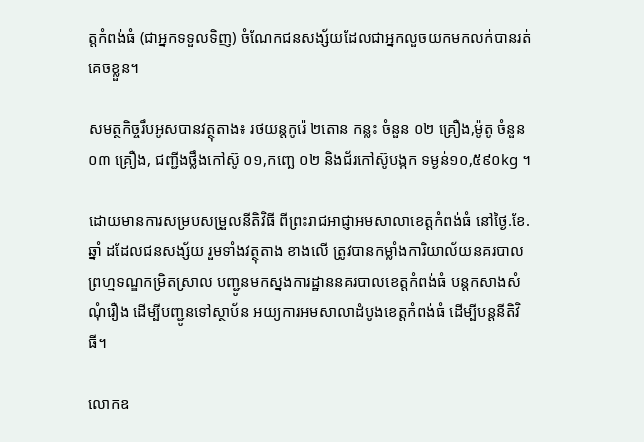ត្តកំពង់ធំ (ជាអ្នកទទួលទិញ) ចំណែកជនសង្ស័យដែលជាអ្នកលួចយកមកលក់បានរត់គេចខ្លួន។

សមត្ថកិច្ចរឹបអូសបានវត្ថុតាង៖ រថយន្តកូរ៉េ ២តោន កន្លះ ចំនួន ០២ គ្រឿង,ម៉ូតូ ចំនួន ០៣ គ្រឿង, ជញ្ជីងថ្លឹងកៅស៊ូ ០១,កញ្ឆេ ០២ និងជ័រកៅស៊ូបង្កក ទម្ងន់១០,៥៩០kg ។

ដោយមានការសម្របសម្រួលនីតិវិធី ពីព្រះរាជអាជ្ញាអមសាលាខេត្តកំពង់ធំ នៅថ្ងៃ.ខែ.ឆ្នាំ ដដែលជនសង្ស័យ រួមទាំងវត្ថុតាង ខាងលើ ត្រូវបានកម្លាំងការិយាល័យនគរបាលព្រហ្មទណ្ឌកម្រិតស្រាល បញ្ជូនមកស្នងការដ្ឋាននគរបាលខេត្តកំពង់ធំ បន្តកសាងសំណុំរឿង ដើម្បីបញ្ជូនទៅស្ថាប័ន អយ្យការអមសាលាដំបូងខេត្តកំពង់ធំ ដើម្បីបន្តនីតិវិធី។

លោកឧ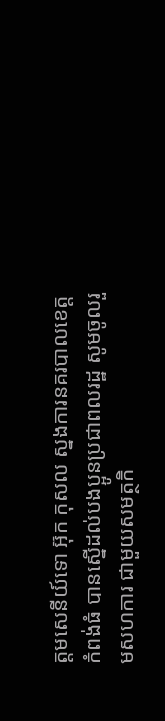ត្តមសេនីយ៍ទោ អ៊ុក កុសល ស្នងការនគរបាលខេត្តកំពង់ធំ បានស្នើដល់បងប្អូនប្រជាពលរដ្ឋ សូមចូលរួមសហការ ជាមួយសមត្ថកិ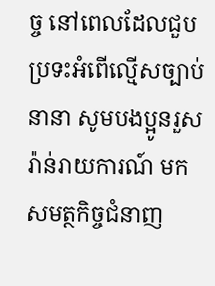ច្ច នៅពេលដែលជួបប្រទះអំពើល្មើសច្បាប់នានា សូមបងប្អូនរួសរ៉ាន់រាយការណ៍ មកសមត្ថកិច្ចជំនាញ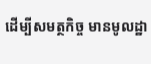ដើម្បីសមត្ថកិច្ច មានមូលដ្ឋា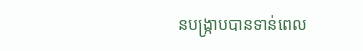នបង្ក្រាបបានទាន់ពេល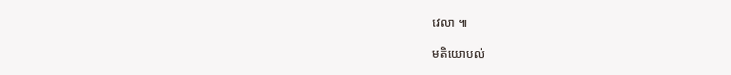វេលា ៕

មតិយោបល់